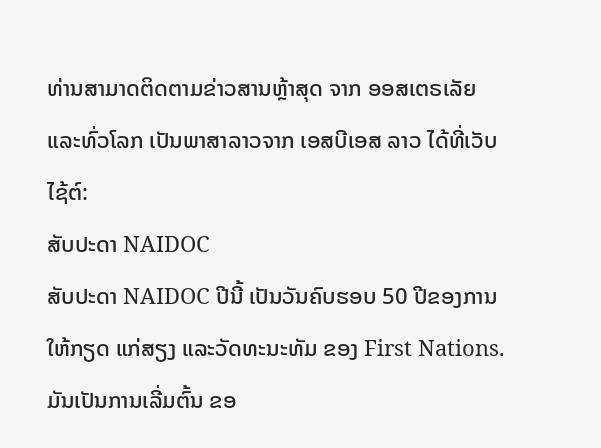ທ່ານສາມາດຕິດຕາມຂ່າວສານຫຼ້າສຸດ ຈາກ ອອສເຕຣເລັຍ ແລະທົ່ວໂລກ ເປັນພາສາລາວຈາກ ເອສບີເອສ ລາວ ໄດ້ທີ່ເວັບໄຊ້ຕ໌:
ສັບປະດາ NAIDOC
ສັບປະດາ NAIDOC ປີນີ້ ເປັນວັນຄົບຮອບ 50 ປີຂອງການໃຫ້ກຽດ ແກ່ສຽງ ແລະວັດທະນະທັມ ຂອງ First Nations.
ມັນເປັນການເລີ່ມຕົ້ນ ຂອ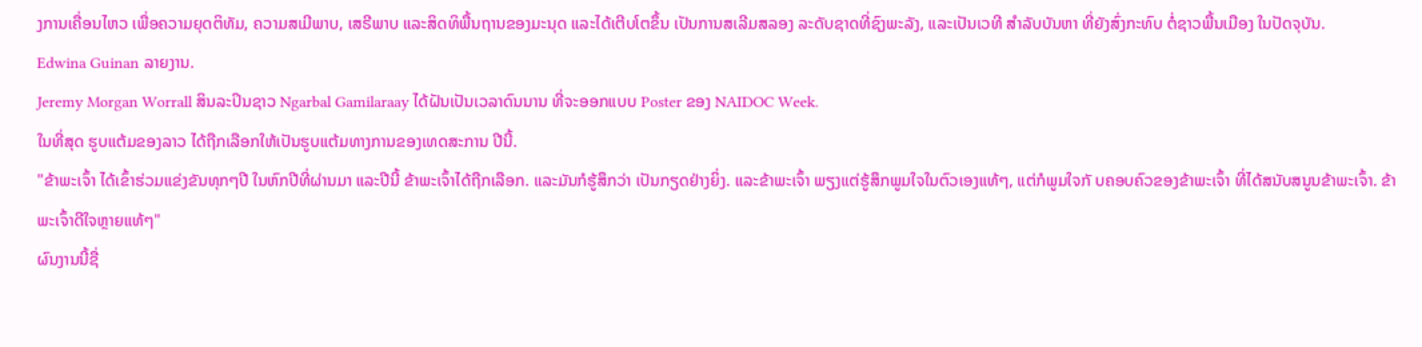ງການເຄື່ອນໄຫວ ເພື່ອຄວາມຍຸດຕິທັມ, ຄວາມສເມີພາບ, ເສຣີພາບ ແລະສິດທິພື້ນຖານຂອງມະນຸດ ແລະໄດ້ເຕີບໂຕຂຶ້ນ ເປັນການສເລີມສລອງ ລະດັບຊາດທີ່ຊົງພະລັງ, ແລະເປັນເວທີ ສໍາລັບບັນຫາ ທີ່ຍັງສົ່ງກະທົບ ຕໍ່ຊາວພື້ນເມືອງ ໃນປັດຈຸບັນ.
Edwina Guinan ລາຍງານ.
Jeremy Morgan Worrall ສິນລະປິນຊາວ Ngarbal Gamilaraay ໄດ້ຝັນເປັນເວລາດົນນານ ທີ່ຈະອອກແບບ Poster ຂອງ NAIDOC Week.
ໃນທີ່ສຸດ ຮູບແຕ້ມຂອງລາວ ໄດ້ຖືກເລືອກໃຫ້ເປັນຮູບແຕ້ມທາງການຂອງເທດສະການ ປີນີ້.
"ຂ້າພະເຈົ້າ ໄດ້ເຂົ້າຮ່ວມແຂ່ງຂັນທຸກໆປີ ໃນຫົກປີທີ່ຜ່ານມາ ແລະປີນີ້ ຂ້າພະເຈົ້າໄດ້ຖືກເລືອກ. ແລະມັນກໍຮູ້ສຶກວ່າ ເປັນກຽດຢ່າງຍິ່ງ. ແລະຂ້າພະເຈົ້າ ພຽງແຕ່ຮູ້ສຶກພູມໃຈໃນຕົວເອງແທ້ໆ, ແຕ່ກໍພູມໃຈກັ ບຄອບຄົວຂອງຂ້າພະເຈົ້າ ທີ່ໄດ້ສນັບສນູນຂ້າພະເຈົ້າ. ຂ້າພະເຈົ້າດີໃຈຫຼາຍແທ້ໆ"
ຜົນງານນີ້ຊື່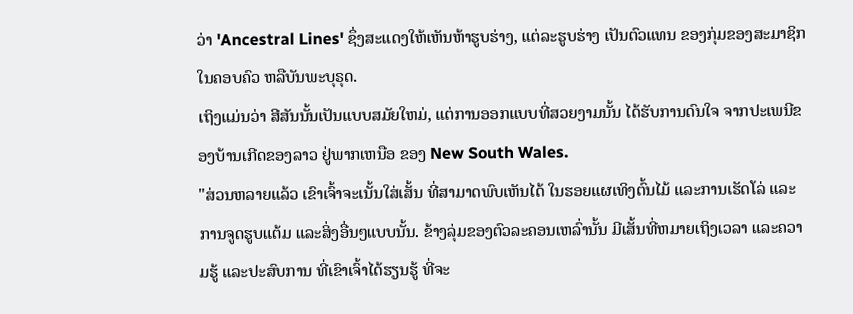ວ່າ 'Ancestral Lines' ຊຶ່ງສະແດງໃຫ້ເຫັນຫ້າຮູບຮ່າງ, ແຕ່ລະຮູບຮ່າງ ເປັນຕົວແທນ ຂອງກຸ່ມຂອງສະມາຊິກໃນຄອບຄົວ ຫລືບັນພະບຸຣຸດ.
ເຖິງແມ່ນວ່າ ສີສັນນັ້ນເປັນແບບສມັຍໃຫມ່, ແຕ່ການອອກແບບທີ່ສວຍງາມນັ້ນ ໄດ້ຮັບການດົນໃຈ ຈາກປະເພນີຂອງບ້ານເກີດຂອງລາວ ຢູ່ພາກເຫນືອ ຂອງ New South Wales.
"ສ່ວນຫລາຍແລ້ວ ເຂົາເຈົ້າຈະເນັ້ນໃສ່ເສັ້ນ ທີ່ສາມາດພົບເຫັນໄດ້ ໃນຮອຍແຜເທິງຕົ້ນໄມ້ ແລະການເຮັດໂລ່ ແລະການຈູດຮູບແຕ້ມ ແລະສິ່ງອື່ນໆແບບນັ້ນ. ຂ້າງລຸ່ມຂອງຕົວລະຄອນເຫລົ່ານັ້ນ ມີເສັ້ນທີ່ຫມາຍເຖິງເວລາ ແລະຄວາມຮູ້ ແລະປະສົບການ ທີ່ເຂົາເຈົ້າໄດ້ຮຽນຮູ້ ທີ່ຈະ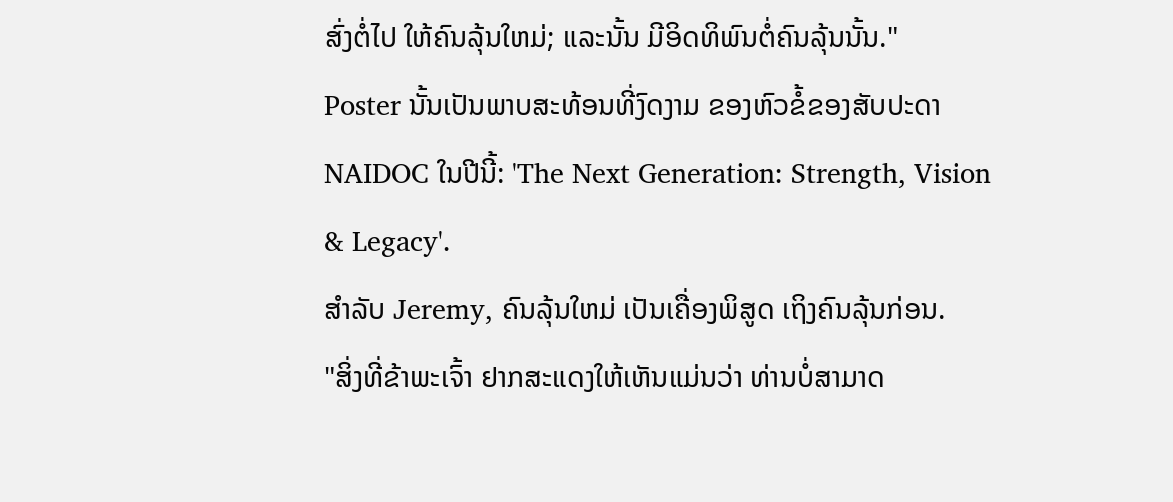ສົ່ງຕໍ່ໄປ ໃຫ້ຄົນລຸ້ນໃຫມ່; ແລະນັ້ນ ມີອິດທິພົນຕໍ່ຄົນລຸ້ນນັ້ນ."
Poster ນັ້ນເປັນພາບສະທ້ອນທີ່ງົດງາມ ຂອງຫົວຂໍ້ຂອງສັບປະດາ NAIDOC ໃນປີນີ້: 'The Next Generation: Strength, Vision & Legacy'.
ສໍາລັບ Jeremy, ຄົນລຸ້ນໃຫມ່ ເປັນເຄື່ອງພິສູດ ເຖິງຄົນລຸ້ນກ່ອນ.
"ສິ່ງທີ່ຂ້າພະເຈົ້າ ຢາກສະແດງໃຫ້ເຫັນແມ່ນວ່າ ທ່ານບໍ່ສາມາດ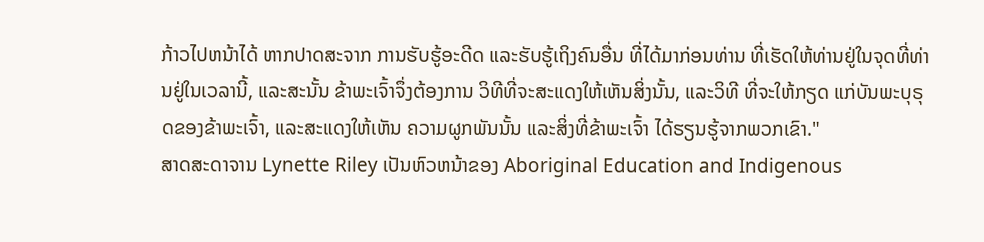ກ້າວໄປຫນ້າໄດ້ ຫາກປາດສະຈາກ ການຮັບຮູ້ອະດີດ ແລະຮັບຮູ້ເຖິງຄົນອື່ນ ທີ່ໄດ້ມາກ່ອນທ່ານ ທີ່ເຮັດໃຫ້ທ່ານຢູ່ໃນຈຸດທີ່ທ່ານຢູ່ໃນເວລານີ້, ແລະສະນັ້ນ ຂ້າພະເຈົ້າຈຶ່ງຕ້ອງການ ວິທີທີ່ຈະສະແດງໃຫ້ເຫັນສິ່ງນັ້ນ, ແລະວິທີ ທີ່ຈະໃຫ້ກຽດ ແກ່ບັນພະບຸຣຸດຂອງຂ້າພະເຈົ້າ, ແລະສະແດງໃຫ້ເຫັນ ຄວາມຜູກພັນນັ້ນ ແລະສິ່ງທີ່ຂ້າພະເຈົ້າ ໄດ້ຮຽນຮູ້ຈາກພວກເຂົາ."
ສາດສະດາຈານ Lynette Riley ເປັນຫົວຫນ້າຂອງ Aboriginal Education and Indigenous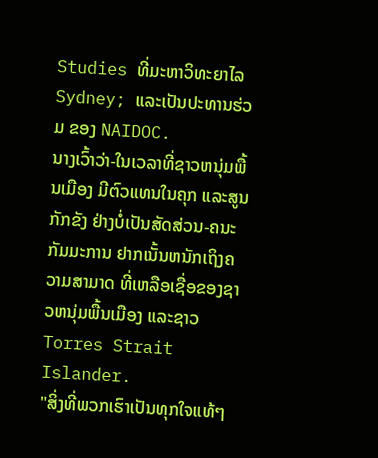Studies ທີ່ມະຫາວິທະຍາໄລ Sydney; ແລະເປັນປະທານຮ່ວມ ຂອງ NAIDOC.
ນາງເວົ້າວ່າ-ໃນເວລາທີ່ຊາວຫນຸ່ມພື້ນເມືອງ ມີຕົວແທນໃນຄຸກ ແລະສູນກັກຂັງ ຢ່າງບໍ່ເປັນສັດສ່ວນ-ຄນະກັມມະການ ຢາກເນັ້ນຫນັກເຖິງຄວາມສາມາດ ທີ່ເຫລືອເຊື່ອຂອງຊາວຫນຸ່ມພື້ນເມືອງ ແລະຊາວ Torres Strait Islander.
"ສິ່ງທີ່ພວກເຮົາເປັນທຸກໃຈແທ້ໆ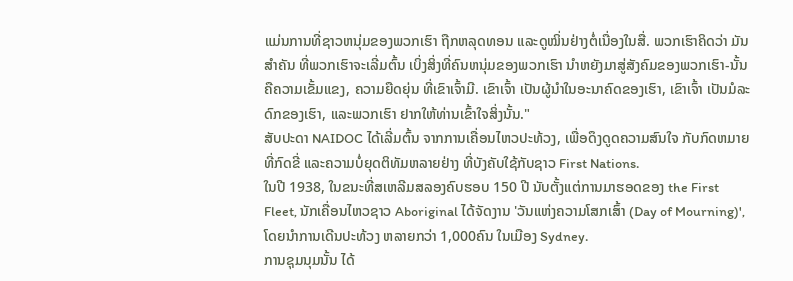ແມ່ນການທີ່ຊາວຫນຸ່ມຂອງພວກເຮົາ ຖືກຫລຸດທອນ ແລະດູໝິ່ນຢ່າງຕໍ່ເນື່ອງໃນສື່. ພວກເຮົາຄິດວ່າ ມັນສໍາຄັນ ທີ່ພວກເຮົາຈະເລີ່ມຕົ້ນ ເບິ່ງສິ່ງທີ່ຄົນຫນຸ່ມຂອງພວກເຮົາ ນໍາຫຍັງມາສູ່ສັງຄົມຂອງພວກເຮົາ-ນັ້ນຄືຄວາມເຂັ້ມແຂງ, ຄວາມຍືດຍຸ່ນ ທີ່ເຂົາເຈົ້າມີ. ເຂົາເຈົ້າ ເປັນຜູ້ນໍາໃນອະນາຄົດຂອງເຮົາ, ເຂົາເຈົ້າ ເປັນມໍລະດົກຂອງເຮົາ, ແລະພວກເຮົາ ຢາກໃຫ້ທ່ານເຂົ້າໃຈສິ່ງນັ້ນ."
ສັບປະດາ NAIDOC ໄດ້ເລີ່ມຕົ້ນ ຈາກການເຄື່ອນໄຫວປະທ້ວງ, ເພື່ອດຶງດູດຄວາມສົນໃຈ ກັບກົດຫມາຍທີ່ກົດຂີ່ ແລະຄວາມບໍ່ຍຸດຕິທັມຫລາຍຢ່າງ ທີ່ບັງຄັບໃຊ້ກັບຊາວ First Nations.
ໃນປີ 1938, ໃນຂນະທີ່ສເຫລີມສລອງຄົບຮອບ 150 ປີ ນັບຕັ້ງແຕ່ການມາຮອດຂອງ the First Fleet, ນັກເຄື່ອນໄຫວຊາວ Aboriginal ໄດ້ຈັດງານ 'ວັນແຫ່ງຄວາມໂສກເສົ້າ (Day of Mourning)', ໂດຍນໍາການເດີນປະທ້ວງ ຫລາຍກວ່າ 1,000ຄົນ ໃນເມືອງ Sydney.
ການຊຸມນຸມນັ້ນ ໄດ້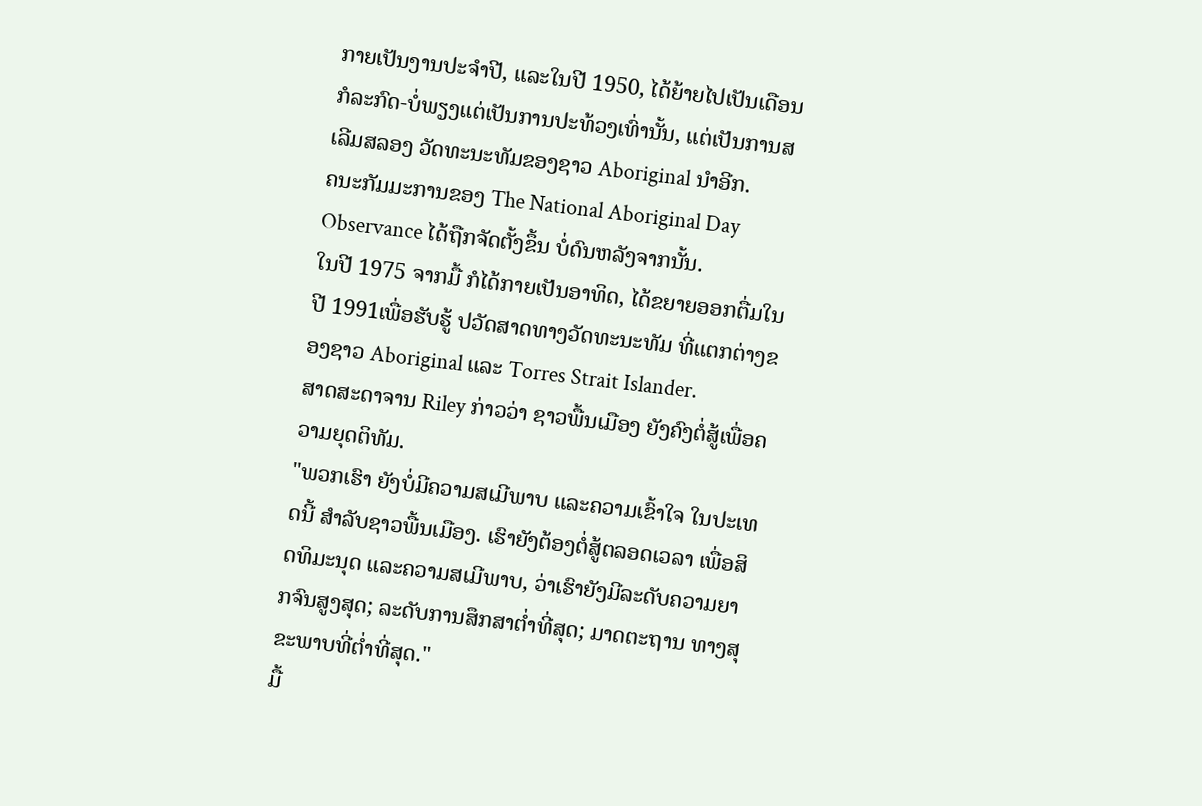ກາຍເປັນງານປະຈໍາປີ, ແລະໃນປີ 1950, ໄດ້ຍ້າຍໄປເປັນເດືອນກໍລະກົດ-ບໍ່ພຽງແຕ່ເປັນການປະທ້ວງເທົ່ານັ້ນ, ແຕ່ເປັນການສເລີມສລອງ ວັດທະນະທັມຂອງຊາວ Aboriginal ນຳອີກ.
ຄນະກັມມະການຂອງ The National Aboriginal Day Observance ໄດ້ຖືກຈັດຕັ້ງຂຶ້ນ ບໍ່ດົນຫລັງຈາກນັ້ນ.
ໃນປີ 1975 ຈາກມື້ ກໍໄດ້ກາຍເປັນອາທິດ, ໄດ້ຂຍາຍອອກຕື່ມໃນປີ 1991ເພື່ອຮັບຮູ້ ປວັດສາດທາງວັດທະນະທັມ ທີ່ແຕກຕ່າງຂອງຊາວ Aboriginal ແລະ Torres Strait Islander.
ສາດສະດາຈານ Riley ກ່າວວ່າ ຊາວພື້ນເມືອງ ຍັງຄົງຕໍ່ສູ້ເພື່ອຄວາມຍຸດຕິທັມ.
"ພວກເຮົາ ຍັງບໍ່ມີຄວາມສເມີພາບ ແລະຄວາມເຂົ້າໃຈ ໃນປະເທດນີ້ ສໍາລັບຊາວພື້ນເມືອງ. ເຮົາຍັງຕ້ອງຕໍ່ສູ້ຕລອດເວລາ ເພື່ອສິດທິມະນຸດ ແລະຄວາມສເມີພາບ, ວ່າເຮົາຍັງມີລະດັບຄວາມຍາກຈົນສູງສຸດ; ລະດັບການສຶກສາຕໍ່າທີ່ສຸດ; ມາດຕະຖານ ທາງສຸຂະພາບທີ່ຕ່ຳທີ່ສຸດ."
ມື້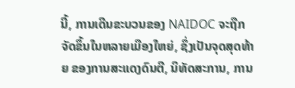ນີ້, ການເດີນຂະບວນຂອງ NAIDOC ຈະຖືກຈັດຂຶ້ນໃນຫລາຍເມືອງໃຫຍ່, ຊຶ່ງເປັນຈຸດສຸດທ້າຍ ຂອງການສະແດງດົນຕີ, ນິທັດສະການ, ການ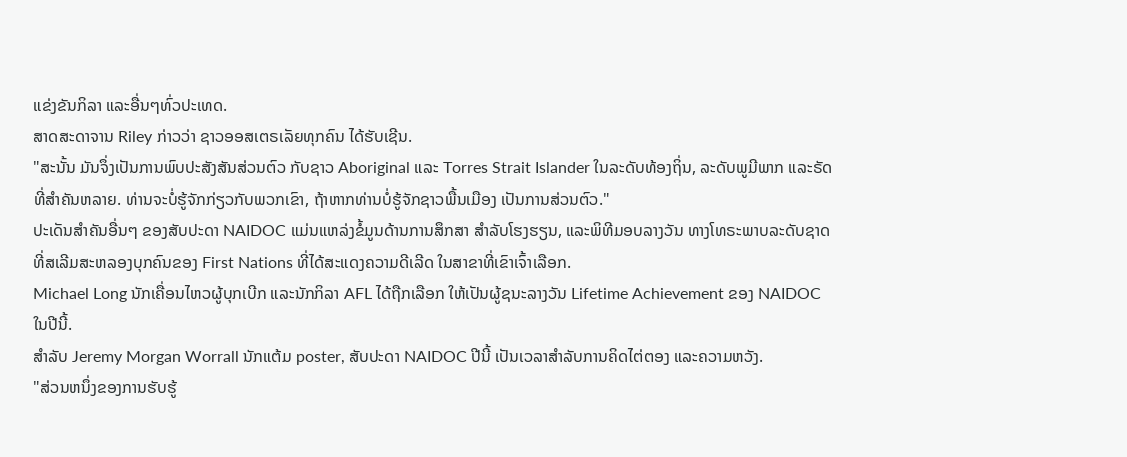ແຂ່ງຂັນກິລາ ແລະອື່ນໆທົ່ວປະເທດ.
ສາດສະດາຈານ Riley ກ່າວວ່າ ຊາວອອສເຕຣເລັຍທຸກຄົນ ໄດ້ຮັບເຊີນ.
"ສະນັ້ນ ມັນຈຶ່ງເປັນການພົບປະສັງສັນສ່ວນຕົວ ກັບຊາວ Aboriginal ແລະ Torres Strait Islander ໃນລະດັບທ້ອງຖິ່ນ, ລະດັບພູມີພາກ ແລະຣັດ ທີ່ສໍາຄັນຫລາຍ. ທ່ານຈະບໍ່ຮູ້ຈັກກ່ຽວກັບພວກເຂົາ, ຖ້າຫາກທ່ານບໍ່ຮູ້ຈັກຊາວພື້ນເມືອງ ເປັນການສ່ວນຕົວ."
ປະເດັນສໍາຄັນອື່ນໆ ຂອງສັບປະດາ NAIDOC ແມ່ນແຫລ່ງຂໍ້ມູນດ້ານການສຶກສາ ສໍາລັບໂຮງຮຽນ, ແລະພິທີມອບລາງວັນ ທາງໂທຣະພາບລະດັບຊາດ ທີ່ສເລີມສະຫລອງບຸກຄົນຂອງ First Nations ທີ່ໄດ້ສະແດງຄວາມດີເລີດ ໃນສາຂາທີ່ເຂົາເຈົ້າເລືອກ.
Michael Long ນັກເຄື່ອນໄຫວຜູ້ບຸກເບີກ ແລະນັກກິລາ AFL ໄດ້ຖືກເລືອກ ໃຫ້ເປັນຜູ້ຊນະລາງວັນ Lifetime Achievement ຂອງ NAIDOC ໃນປີນີ້.
ສໍາລັບ Jeremy Morgan Worrall ນັກແຕ້ມ poster, ສັບປະດາ NAIDOC ປີນີ້ ເປັນເວລາສໍາລັບການຄິດໄຕ່ຕອງ ແລະຄວາມຫວັງ.
"ສ່ວນຫນຶ່ງຂອງການຮັບຮູ້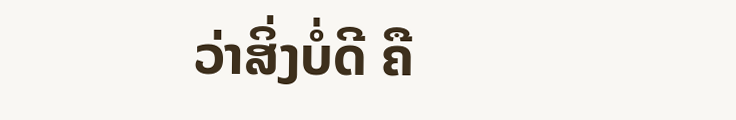ວ່າສິ່ງບໍ່ດີ ຄື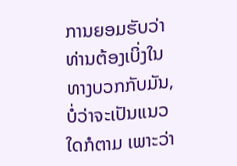ການຍອມຮັບວ່າ ທ່ານຕ້ອງເບິ່ງໃນທາງບວກກັບມັນ, ບໍ່ວ່າຈະເປັນແນວໃດກໍຕາມ ເພາະວ່າ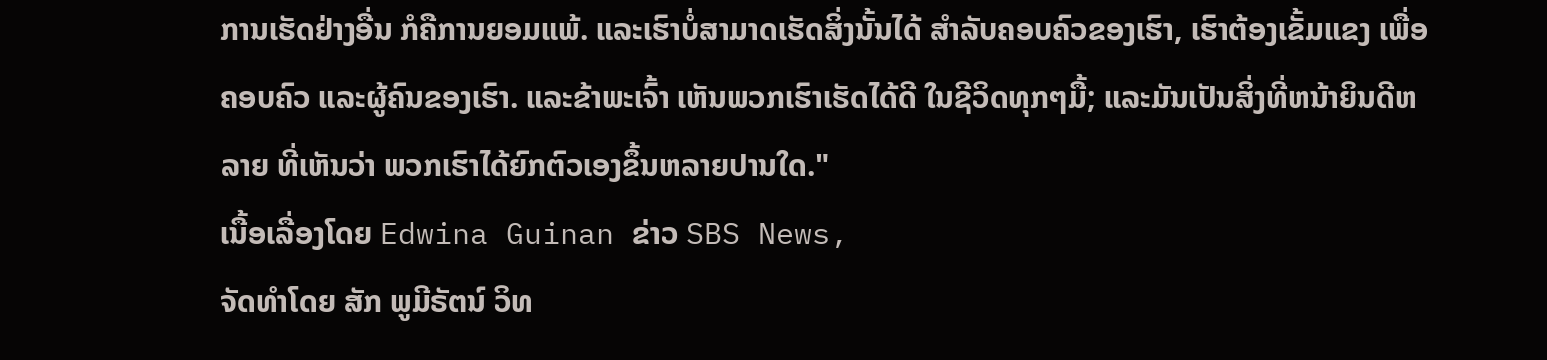ການເຮັດຢ່າງອື່ນ ກໍຄືການຍອມແພ້. ແລະເຮົາບໍ່ສາມາດເຮັດສິ່ງນັ້ນໄດ້ ສໍາລັບຄອບຄົວຂອງເຮົາ, ເຮົາຕ້ອງເຂັ້ມແຂງ ເພື່ອຄອບຄົວ ແລະຜູ້ຄົນຂອງເຮົາ. ແລະຂ້າພະເຈົ້າ ເຫັນພວກເຮົາເຮັດໄດ້ດີ ໃນຊີວິດທຸກໆມື້; ແລະມັນເປັນສິ່ງທີ່ຫນ້າຍິນດີຫລາຍ ທີ່ເຫັນວ່າ ພວກເຮົາໄດ້ຍົກຕົວເອງຂຶ້ນຫລາຍປານໃດ."
ເນື້ອເລື່ອງໂດຍ Edwina Guinan ຂ່າວ SBS News,
ຈັດທຳໂດຍ ສັກ ພູມີຣັຕນ໌ ວິທ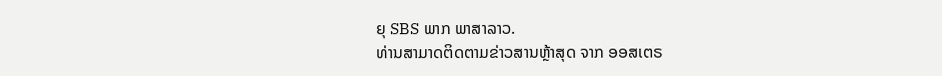ຍຸ SBS ພາກ ພາສາລາວ.
ທ່ານສາມາດຕິດຕາມຂ່າວສານຫຼ້າສຸດ ຈາກ ອອສເຕຣ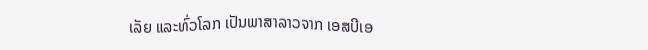ເລັຍ ແລະທົ່ວໂລກ ເປັນພາສາລາວຈາກ ເອສບີເອ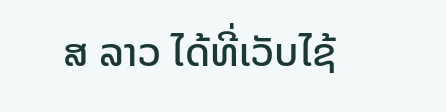ສ ລາວ ໄດ້ທີ່ເວັບໄຊ້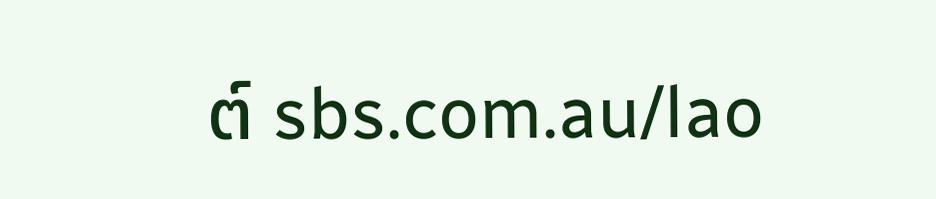ຕ໌ sbs.com.au/lao